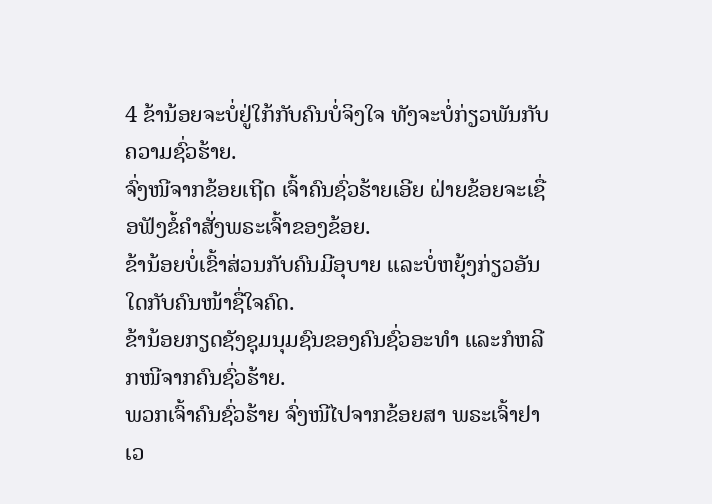4 ຂ້ານ້ອຍຈະບໍ່ຢູ່ໃກ້ກັບຄົນບໍ່ຈິງໃຈ ທັງຈະບໍ່ກ່ຽວພັນກັບຄວາມຊົ່ວຮ້າຍ.
ຈົ່ງໜີຈາກຂ້ອຍເຖີດ ເຈົ້າຄົນຊົ່ວຮ້າຍເອີຍ ຝ່າຍຂ້ອຍຈະເຊື່ອຟັງຂໍ້ຄຳສັ່ງພຣະເຈົ້າຂອງຂ້ອຍ.
ຂ້ານ້ອຍບໍ່ເຂົ້າສ່ວນກັບຄົນມີອຸບາຍ ແລະບໍ່ຫຍຸ້ງກ່ຽວອັນໃດກັບຄົນໜ້າຊື່ໃຈຄົດ.
ຂ້ານ້ອຍກຽດຊັງຊຸມນຸມຊົນຂອງຄົນຊົ່ວອະທຳ ແລະກໍຫລີກໜີຈາກຄົນຊົ່ວຮ້າຍ.
ພວກເຈົ້າຄົນຊົ່ວຮ້າຍ ຈົ່ງໜີໄປຈາກຂ້ອຍສາ ພຣະເຈົ້າຢາເວ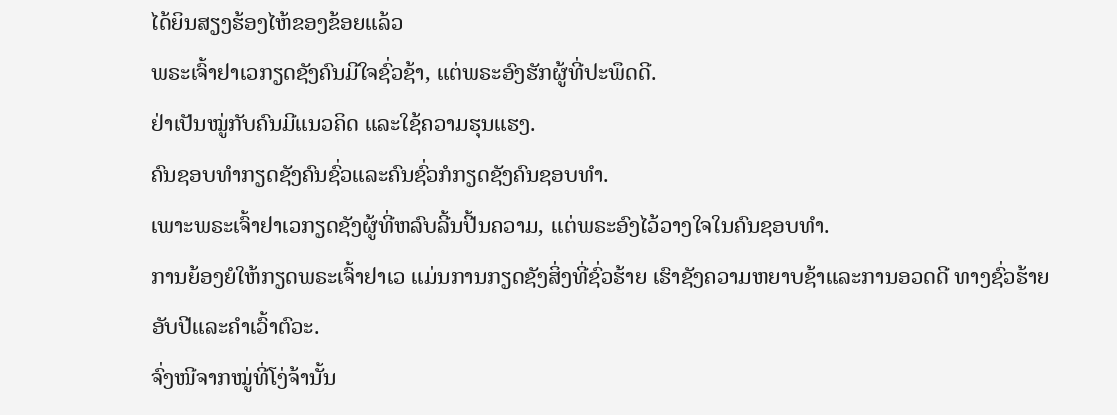ໄດ້ຍິນສຽງຮ້ອງໄຫ້ຂອງຂ້ອຍແລ້ວ
ພຣະເຈົ້າຢາເວກຽດຊັງຄົນມີໃຈຊົ່ວຊ້າ, ແຕ່ພຣະອົງຮັກຜູ້ທີ່ປະພຶດດີ.
ຢ່າເປັນໝູ່ກັບຄົນມີແນວຄິດ ແລະໃຊ້ຄວາມຮຸນແຮງ.
ຄົນຊອບທຳກຽດຊັງຄົນຊົ່ວແລະຄົນຊົ່ວກໍກຽດຊັງຄົນຊອບທຳ.
ເພາະພຣະເຈົ້າຢາເວກຽດຊັງຜູ້ທີ່ຫລົບລີ້ນປີ້ນຄວາມ, ແຕ່ພຣະອົງໄວ້ວາງໃຈໃນຄົນຊອບທຳ.
ການຍ້ອງຍໍໃຫ້ກຽດພຣະເຈົ້າຢາເວ ແມ່ນການກຽດຊັງສິ່ງທີ່ຊົ່ວຮ້າຍ ເຮົາຊັງຄວາມຫຍາບຊ້າແລະການອວດດີ ທາງຊົ່ວຮ້າຍອັບປີແລະຄຳເວົ້າຕົວະ.
ຈົ່ງໜີຈາກໝູ່ທີ່ໂງ່ຈ້ານັ້ນ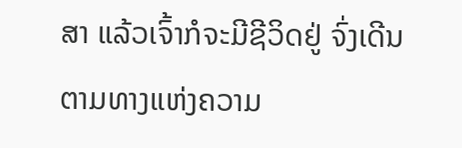ສາ ແລ້ວເຈົ້າກໍຈະມີຊີວິດຢູ່ ຈົ່ງເດີນຕາມທາງແຫ່ງຄວາມ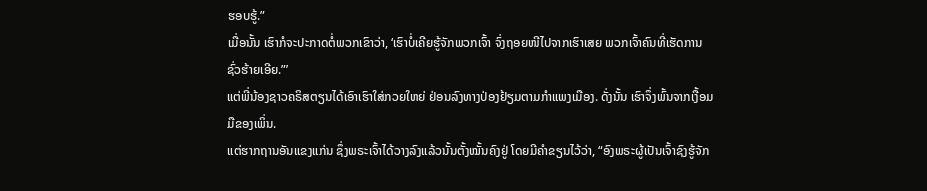ຮອບຮູ້.”
ເມື່ອນັ້ນ ເຮົາກໍຈະປະກາດຕໍ່ພວກເຂົາວ່າ, ‘ເຮົາບໍ່ເຄີຍຮູ້ຈັກພວກເຈົ້າ ຈົ່ງຖອຍໜີໄປຈາກເຮົາເສຍ ພວກເຈົ້າຄົນທີ່ເຮັດການຊົ່ວຮ້າຍເອີຍ.”’
ແຕ່ພີ່ນ້ອງຊາວຄຣິສຕຽນໄດ້ເອົາເຮົາໃສ່ກວຍໃຫຍ່ ຢ່ອນລົງທາງປ່ອງຢ້ຽມຕາມກຳແພງເມືອງ. ດັ່ງນັ້ນ ເຮົາຈຶ່ງພົ້ນຈາກເງື້ອມມືຂອງເພິ່ນ.
ແຕ່ຮາກຖານອັນແຂງແກ່ນ ຊຶ່ງພຣະເຈົ້າໄດ້ວາງລົງແລ້ວນັ້ນຕັ້ງໝັ້ນຄົງຢູ່ ໂດຍມີຄຳຂຽນໄວ້ວ່າ, “ອົງພຣະຜູ້ເປັນເຈົ້າຊົງຮູ້ຈັກ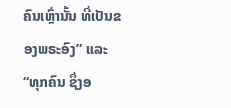ຄົນເຫຼົ່ານັ້ນ ທີ່ເປັນຂອງພຣະອົງ” ແລະ “ທຸກຄົນ ຊຶ່ງອ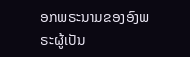ອກພຣະນາມຂອງອົງພຣະຜູ້ເປັນ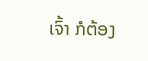ເຈົ້າ ກໍຕ້ອງ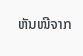ຫັນໜີຈາກ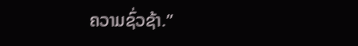ຄວາມຊົ່ວຊ້າ.”